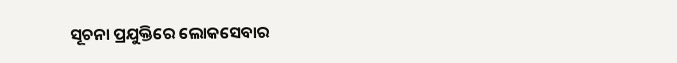ସୂଚନା ପ୍ରଯୁକ୍ତିରେ ଲୋକସେବାର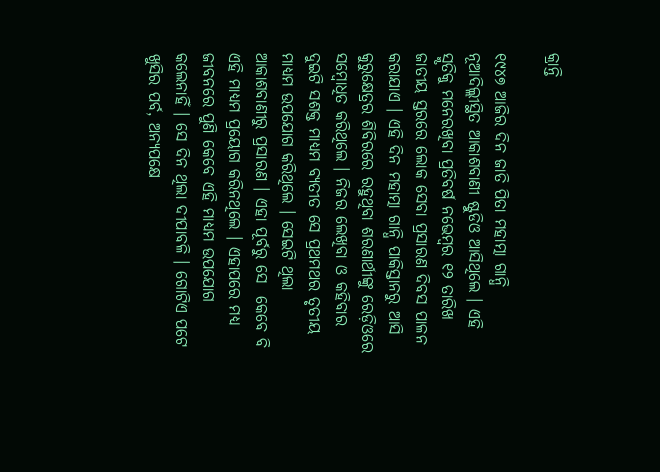କ୍ରାନ୍ତି

୧୯୪୭ ଆଜିର ଦିନ ଜାତି ପିତା ମହାତ୍ମା ଗାନ୍ଧି ନୂଆଦିଲ୍ଲୀସ୍ଥିତ ଆକାଶବାଣୀ ଷ୍ଟୁଡିଓ ଆସିଥିଲେ । ଏହି ସ୍ମୃତିକୁ ମନେରଖିବା ପ୍ରତିବର୍ଷ ନଭେମ୍ବର ୧୨ ତାରିଖ ଜାତୀୟ ସ୍ତରରେ ଲୋକ ସେବା ପ୍ରସାରଣ ଦିବସ ପାଳନ କରାଯାଏ । ଏହି ଦିନ ମହାତ୍ମା ଗାନ୍ଧି ପାକିସ୍ତାନରୁ ଆସି କୁରୁକ୍ଷେତ୍ରର ଶିବିରରେ ରହୁଥିବା ଶରଣାର୍ଥୀଙ୍କୁ ରେଡ଼ିଓରେ ସମ୍ବୋଧିତ କରିଥିଲେ । ନିଜର ଲେଖିବା ଓ କହିବାର ଦୁଇଟି ସଶକ୍ତ ମାଧ୍ୟମ ବ୍ୟତୀତ ସେ ପ୍ରଥମଥର ତୃତୀୟ ମାଧ୍ୟମ ଉପଯୋଗ କରିଥିଲେ । ସେଇଟି ଥିଲା ଆକାଶବାଣୀରୁ ପ୍ରସାରଣ । ଏହା ପୂର୍ବରୁ ସେ  କେବେ ବି ଏହି ମାଧ୍ୟମ ପ୍ରୟୋଗ କରିନଥିଲେ । ଏହାପରେ ମଧ୍ୟ ଜୀବନରେ ପୁଣି କେବେ ଏହି ମାଧ୍ୟମ ଉପଯୋଗ କଲେନାହିଁ । ସେ ଦିନ ଥିଲା ଦୀପାବଳି । ଗୋଟିଏ ପଟେ ଖୁସିର ପର୍ବ, ଅନ୍ୟପକ୍ଷେ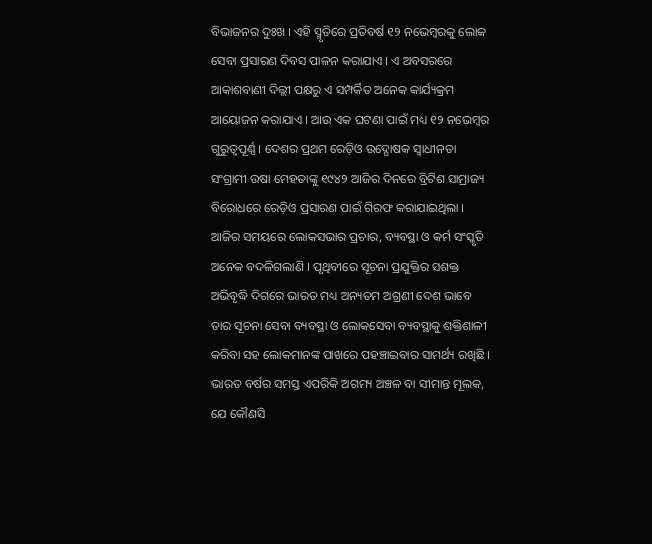ବିଭାଜନର ଦୁଃଖ । ଏହି ସ୍ମୃତିରେ ପ୍ରତିବର୍ଷ ୧୨ ନଭେମ୍ବରକୁ ଲୋକ ସେବା ପ୍ରସାରଣ ଦିବସ ପାଳନ କରାଯାଏ । ଏ ଅବସରରେ ଆକାଶବାଣୀ ଦିଲ୍ଲୀ ପକ୍ଷରୁ ଏ ସମ୍ପର୍କିତ ଅନେକ କାର୍ଯ୍ୟକ୍ରମ ଆୟୋଜନ କରାଯାଏ । ଆଉ ଏକ ଘଟଣା ପାଇଁ ମଧ୍ୟ ୧୨ ନଭେମ୍ବର ଗୁରୁତ୍ୱପୂର୍ଣ୍ଣ । ଦେଶର ପ୍ରଥମ ରେଡ଼ିଓ ଉଦ୍ଘୋଷକ ସ୍ୱାଧୀନତା ସଂଗ୍ରାମୀ ଉଷା ମେହତାଙ୍କୁ ୧୯୪୨ ଆଜିର ଦିନରେ ବ୍ରିଟିଶ ସାମ୍ରାଜ୍ୟ ବିରୋଧରେ ରେଡ଼ିଓ ପ୍ରସାରଣ ପାଇଁ ଗିରଫ କରାଯାଇଥିଲା ।
ଆଜିର ସମୟରେ ଲୋକସଭାର ପ୍ରଚାର, ବ୍ୟବସ୍ଥା ଓ କର୍ମ ସଂସ୍କୃତି ଅନେକ ବଦଳିଗଲାଣି । ପୃଥିବୀରେ ସୂଚନା ପ୍ରଯୁକ୍ତିର ସଶକ୍ତ ଅଭିବୃଦ୍ଧି ଦିଗରେ ଭାରତ ମଧ୍ୟ ଅନ୍ୟତମ ଅଗ୍ରଣୀ ଦେଶ ଭାବେ ତାର ସୂଚନା ସେବା ବ୍ୟବସ୍ଥା ଓ ଲୋକସେବା ବ୍ୟବସ୍ଥାକୁ ଶକ୍ତିଶାଳୀ କରିବା ସହ ଲୋକମାନଙ୍କ ପାଖରେ ପହଞ୍ଚାଇବାର ସାମର୍ଥ୍ୟ ରଖିଛି । ଭାରତ ବର୍ଷର ସମସ୍ତ ଏପରିକି ଅଗମ୍ୟ ଅଞ୍ଚଳ ବା ସୀମାନ୍ତ ମୂଲକ, ଯେ କୌଣସି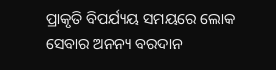ପ୍ରାକୃତି ବିପର୍ଯ୍ୟୟ ସମୟରେ ଲୋକ ସେବାର ଅନନ୍ୟ ବରଦାନ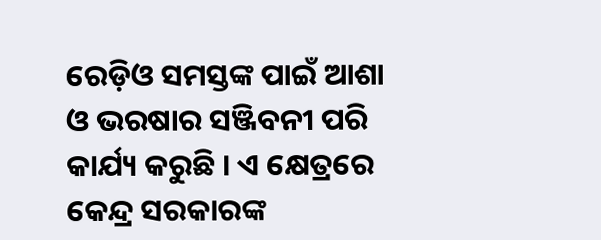ରେଡ଼ିଓ ସମସ୍ତଙ୍କ ପାଇଁ ଆଶା ଓ ଭରଷାର ସଞ୍ଜିବନୀ ପରି କାର୍ଯ୍ୟ କରୁଛି । ଏ କ୍ଷେତ୍ରରେ କେନ୍ଦ୍ର ସରକାରଙ୍କ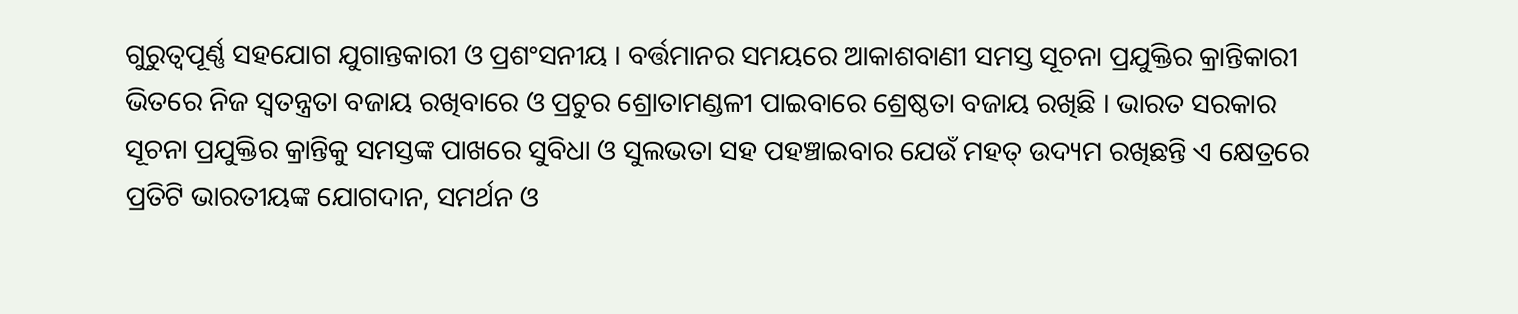ଗୁରୁତ୍ୱପୂର୍ଣ୍ଣ ସହଯୋଗ ଯୁଗାନ୍ତକାରୀ ଓ ପ୍ରଶଂସନୀୟ । ବର୍ତ୍ତମାନର ସମୟରେ ଆକାଶବାଣୀ ସମସ୍ତ ସୂଚନା ପ୍ରଯୁକ୍ତିର କ୍ରାନ୍ତିକାରୀ ଭିତରେ ନିଜ ସ୍ୱତନ୍ତ୍ରତା ବଜାୟ ରଖିବାରେ ଓ ପ୍ରଚୁର ଶ୍ରୋତାମଣ୍ଡଳୀ ପାଇବାରେ ଶ୍ରେଷ୍ଠତା ବଜାୟ ରଖିଛି । ଭାରତ ସରକାର ସୂଚନା ପ୍ରଯୁକ୍ତିର କ୍ରାନ୍ତିକୁ ସମସ୍ତଙ୍କ ପାଖରେ ସୁବିଧା ଓ ସୁଲଭତା ସହ ପହଞ୍ଚାଇବାର ଯେଉଁ ମହତ୍ ଉଦ୍ୟମ ରଖିଛନ୍ତି ଏ କ୍ଷେତ୍ରରେ ପ୍ରତିଟି ଭାରତୀୟଙ୍କ ଯୋଗଦାନ, ସମର୍ଥନ ଓ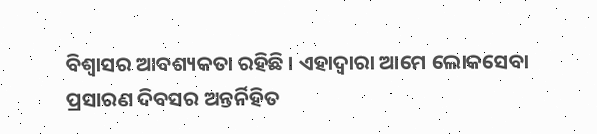ବିଶ୍ୱାସର ଆବଶ୍ୟକତା ରହିଛି । ଏହାଦ୍ୱାରା ଆମେ ଲୋକସେବା ପ୍ରସାରଣ ଦିବସର ଅନ୍ତର୍ନିହିତ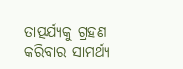ତାତ୍ପର୍ଯ୍ୟକୁ ଗ୍ରହଣ କରିବାର ସାମର୍ଥ୍ୟ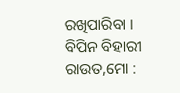ରଖିପାରିବା ।
ବିପିନ ବିହାରୀ ରାଉତ,ମୋ :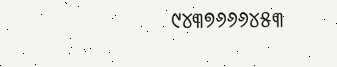୯୪୩୭୬୬୬୪୫୩